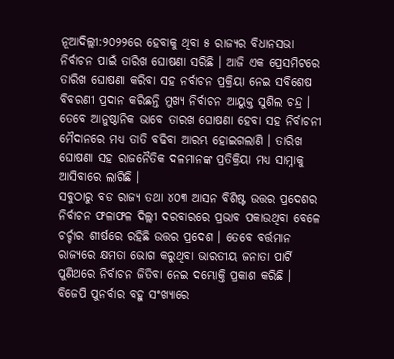ନୂଆଦିଲ୍ଲୀ:୨୦୨୨ରେ ହେବାକୁ ଥିବା ୫ ରାଜ୍ୟର ବିଧାନସଭା ନିର୍ବାଚନ ପାଇଁ ତାରିଖ ଘୋଷଣା ସରିଛି । ଆଜି ଏକ ପ୍ରେସମିଟରେ ତାରିଖ ଘୋଷଣା କରିବା ସହ ନର୍ବାଚନ ପ୍ରକ୍ରିୟା ନେଇ ସବିଶେଷ ବିବରଣୀ ପ୍ରଦାନ କରିଛନ୍ତି ମୁଖ୍ୟ ନିର୍ବାଚନ ଆୟୁକ୍ତ ସୁଶିଲ ଚନ୍ଦ୍ର । ତେବେ ଆନୁଷ୍ଠାନିକ ଭାବେ ତାରଖ ଘୋଷଣା ହେବା ସହ ନିର୍ବାଚନୀ ମୈଦାନରେ ମଧ୍ୟ ତାତି ବଢିବା ଆରମ୍ଭ ହୋଇଗଲାଣି । ତାରିଖ ଘୋଷଣା ସହ ରାଜନୈତିକ ଦଳମାନଙ୍କ ପ୍ରତିକ୍ରିୟା ମଧ୍ୟ ସାମ୍ନାକୁ ଆସିବାରେ ଲାଗିଛି ।
ସବୁଠାରୁ ବଡ ରାଜ୍ୟ ତଥା ୪୦୩ ଆସନ ବିଶିଷ୍ଟ ଉତ୍ତର ପ୍ରଦେଶର ନିର୍ବାଚନ ଫଳାଫଳ ଦିଲ୍ଲୀ ଦରବାରରେ ପ୍ରଭାବ ପକାଉଥିବା ବେଳେ ଚର୍ଚ୍ଚାର ଶୀର୍ଷରେ ରହିଛି ଉତ୍ତର ପ୍ରଦେଶ । ତେବେ ବର୍ତ୍ତମାନ ରାଜ୍ୟରେ କ୍ଷମତା ଭୋଗ କରୁଥିବା ଭାରତୀୟ ଜନାତା ପାର୍ଟି ପୁଣିଥରେ ନିର୍ବାଚନ ଜିତିବା ନେଇ ଦମ୍ଭୋକ୍ତି ପ୍ରକାଶ କରିଛି । ବିଜେପି ପୁନର୍ବାର ବହୁ ସଂଖ୍ୟାରେ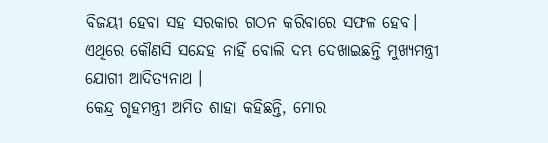ବିଜୟୀ ହେବା ସହ ସରକାର ଗଠନ କରିବାରେ ସଫଳ ହେବ। ଏଥିରେ କୌଣସି ସନ୍ଦେହ ନାହିଁ ବୋଲି ଦମ୍ଭ ଦେଖାଇଛନ୍ତି ମୁଖ୍ୟମନ୍ତ୍ରୀ ଯୋଗୀ ଆଦିତ୍ୟନାଥ ।
କେନ୍ଦ୍ର ଗୃହମନ୍ତ୍ରୀ ଅମିତ ଶାହା କହିଛନ୍ତି, ମୋର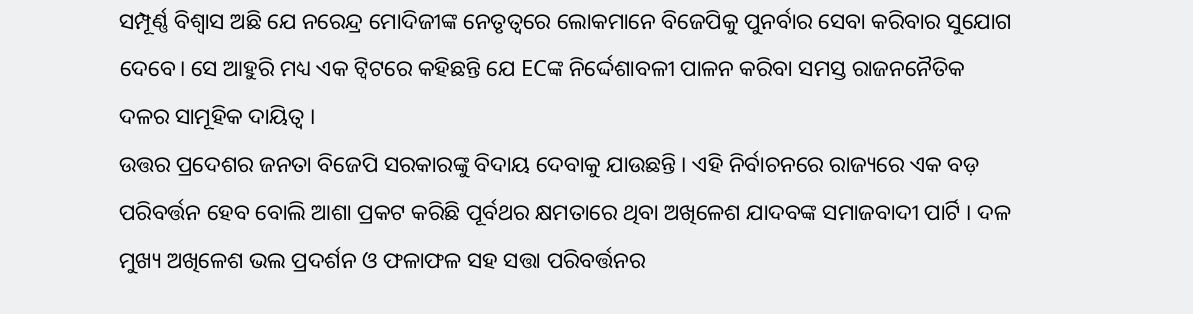ସମ୍ପୂର୍ଣ୍ଣ ବିଶ୍ୱାସ ଅଛି ଯେ ନରେନ୍ଦ୍ର ମୋଦିଜୀଙ୍କ ନେତୃତ୍ୱରେ ଲୋକମାନେ ବିଜେପିକୁ ପୁନର୍ବାର ସେବା କରିବାର ସୁଯୋଗ ଦେବେ। ସେ ଆହୁରି ମଧ୍ୟ ଏକ ଟ୍ବିଟରେ କହିଛନ୍ତି ଯେ ECଙ୍କ ନିର୍ଦ୍ଦେଶାବଳୀ ପାଳନ କରିବା ସମସ୍ତ ରାଜନନୈତିକ ଦଳର ସାମୂହିକ ଦାୟିତ୍ବ ।
ଉତ୍ତର ପ୍ରଦେଶର ଜନତା ବିଜେପି ସରକାରଙ୍କୁ ବିଦାୟ ଦେବାକୁ ଯାଉଛନ୍ତି । ଏହି ନିର୍ବାଚନରେ ରାଜ୍ୟରେ ଏକ ବଡ଼ ପରିବର୍ତ୍ତନ ହେବ ବୋଲି ଆଶା ପ୍ରକଟ କରିଛି ପୂର୍ବଥର କ୍ଷମତାରେ ଥିବା ଅଖିଳେଶ ଯାଦବଙ୍କ ସମାଜବାଦୀ ପାର୍ଟି । ଦଳ ମୁଖ୍ୟ ଅଖିଳେଶ ଭଲ ପ୍ରଦର୍ଶନ ଓ ଫଳାଫଳ ସହ ସତ୍ତା ପରିବର୍ତ୍ତନର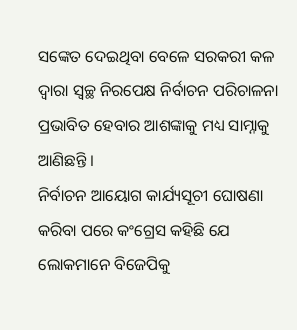ସଙ୍କେତ ଦେଇଥିବା ବେଳେ ସରକରୀ କଳ ଦ୍ବାରା ସ୍ବଚ୍ଛ ନିରପେକ୍ଷ ନିର୍ବାଚନ ପରିଚାଳନା ପ୍ରଭାବିତ ହେବାର ଆଶଙ୍କାକୁ ମଧ୍ୟ ସାମ୍ନାକୁ ଆଣିଛନ୍ତି ।
ନିର୍ବାଚନ ଆୟୋଗ କାର୍ଯ୍ୟସୂଚୀ ଘୋଷଣା କରିବା ପରେ କଂଗ୍ରେସ କହିଛି ଯେ ଲୋକମାନେ ବିଜେପିକୁ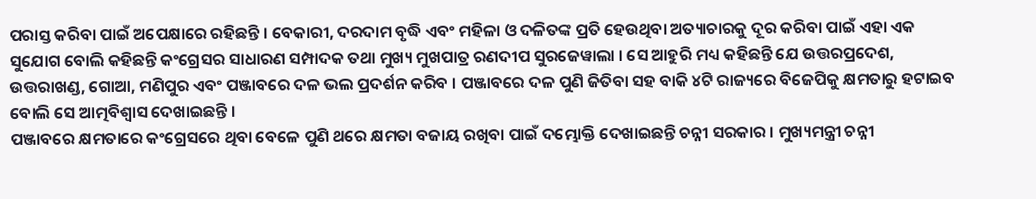ପରାସ୍ତ କରିବା ପାଇଁ ଅପେକ୍ଷାରେ ରହିଛନ୍ତି । ବେକାରୀ, ଦରଦାମ ବୃଦ୍ଧି ଏବଂ ମହିଳା ଓ ଦଳିତଙ୍କ ପ୍ରତି ହେଉଥିବା ଅତ୍ୟାଚାରକୁ ଦୂର କରିବା ପାଇଁ ଏହା ଏକ ସୁଯୋଗ ବୋଲି କହିଛନ୍ତି କଂଗ୍ରେସର ସାଧାରଣ ସମ୍ପାଦକ ତଥା ମୁଖ୍ୟ ମୁଖପାତ୍ର ରଣଦୀପ ସୁରଜେୱାଲା । ସେ ଆହୁରି ମଧ୍ୟ କହିଛନ୍ତି ଯେ ଉତ୍ତରପ୍ରଦେଶ, ଉତ୍ତରାଖଣ୍ଡ, ଗୋଆ, ମଣିପୁର ଏବଂ ପଞ୍ଜାବରେ ଦଳ ଭଲ ପ୍ରଦର୍ଶନ କରିବ । ପଞ୍ଜାବରେ ଦଳ ପୁଣି ଜିତିବା ସହ ବାକି ୪ଟି ରାଜ୍ୟରେ ବିଜେପିକୁ କ୍ଷମତାରୁ ହଟାଇବ ବୋଲି ସେ ଆତ୍ମବିଶ୍ୱାସ ଦେଖାଇଛନ୍ତି ।
ପଞ୍ଜାବରେ କ୍ଷମତାରେ କଂଗ୍ରେସରେ ଥିବା ବେଳେ ପୁଣି ଥରେ କ୍ଷମତା ବଜାୟ ରଖିବା ପାଇଁ ଦମ୍ଭୋକ୍ତି ଦେଖାଇଛନ୍ତି ଚନ୍ନୀ ସରକାର । ମୁଖ୍ୟମନ୍ତ୍ରୀ ଚନ୍ନୀ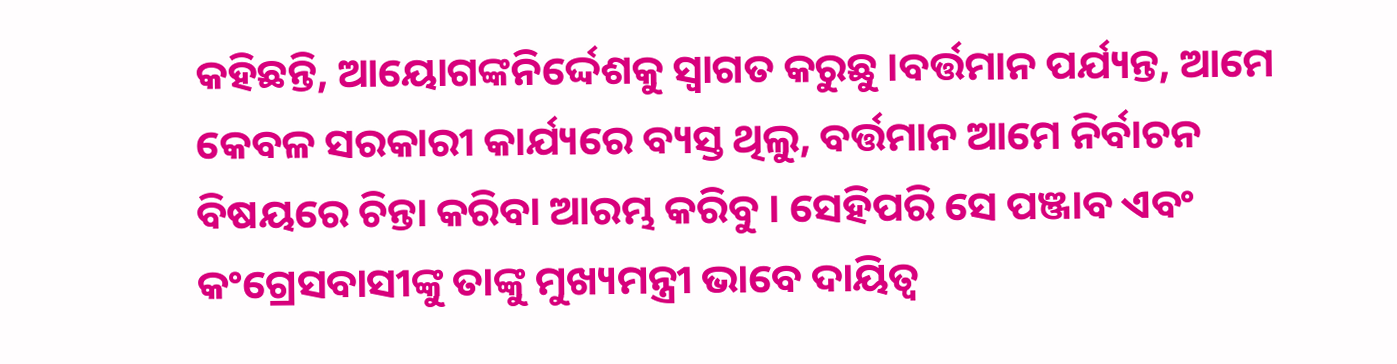କହିଛନ୍ତି, ଆୟୋଗଙ୍କନିର୍ଦ୍ଦେଶକୁ ସ୍ୱାଗତ କରୁଛୁ ।ବର୍ତ୍ତମାନ ପର୍ଯ୍ୟନ୍ତ, ଆମେ କେବଳ ସରକାରୀ କାର୍ଯ୍ୟରେ ବ୍ୟସ୍ତ ଥିଲୁ, ବର୍ତ୍ତମାନ ଆମେ ନିର୍ବାଚନ ବିଷୟରେ ଚିନ୍ତା କରିବା ଆରମ୍ଭ କରିବୁ । ସେହିପରି ସେ ପଞ୍ଜାବ ଏବଂ କଂଗ୍ରେସବାସୀଙ୍କୁ ତାଙ୍କୁ ମୁଖ୍ୟମନ୍ତ୍ରୀ ଭାବେ ଦାୟିତ୍ବ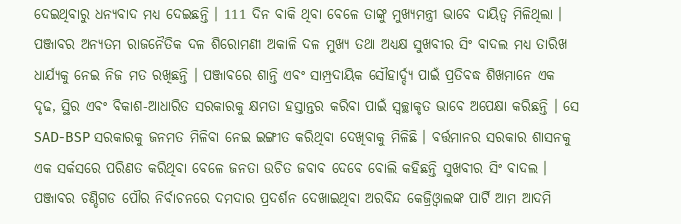ଦେଇଥିବାରୁ ଧନ୍ୟବାଦ ମଧ୍ୟ ଦେଇଛନ୍ତି । 111 ଦିନ ବାକି ଥିବା ବେଳେ ତାଙ୍କୁ ମୁଖ୍ୟମନ୍ତ୍ରୀ ଭାବେ ଦାୟିତ୍ବ ମିଳିଥିଲା ।
ପଞ୍ଜାବର ଅନ୍ୟତମ ରାଜନୈତିକ ଦଳ ଶିରୋମଣୀ ଅକାଳି ଦଳ ମୁଖ୍ୟ ତଥା ଅଧ୍ୟକ୍ଷ ସୁଖବୀର ସିଂ ବାଦଲ ମଧ୍ୟ ତାରିଖ ଧାର୍ଯ୍ୟକୁ ନେଇ ନିଜ ମତ ରଖିଛନ୍ତି । ପଞ୍ଜାବରେ ଶାନ୍ତି ଏବଂ ସାମ୍ପ୍ରଦାୟିକ ସୌହାର୍ଦ୍ଦ୍ୟ ପାଇଁ ପ୍ରତିବଦ୍ଧ ଶିଖମାନେ ଏକ ଦୃଢ, ସ୍ଥିର ଏବଂ ବିକାଶ-ଆଧାରିତ ସରକାରକୁ କ୍ଷମତା ହସ୍ତାନ୍ତର କରିବା ପାଇଁ ସ୍ବଚ୍ଛାକୃତ ଭାବେ ଅପେକ୍ଷା କରିଛନ୍ତି । ସେ SAD-BSP ସରକାରକୁ ଜନମତ ମିଳିବା ନେଇ ଇଙ୍ଗୀତ କରିଥିବା ଦେଖିବାକୁ ମିଳିଛି । ବର୍ତ୍ତମାନର ସରକାର ଶାସନକୁ ଏକ ସର୍କସରେ ପରିଣତ କରିଥିବା ବେଳେ ଜନତା ଉଚିତ ଜବାବ ଦେବେ ବୋଲି କହିଛନ୍ତି ସୁଖବୀର ସିଂ ବାଦଲ ।
ପଞ୍ଜାବର ଚଣ୍ଡିଗଡ ପୌର ନିର୍ବାଚନରେ ଦମଦାର ପ୍ରଦର୍ଶନ ଦେଖାଇଥିବା ଅରବିନ୍ଦ କେଜ୍ରିଓ୍ବାଲଙ୍କ ପାର୍ଟି ଆମ ଆଦମି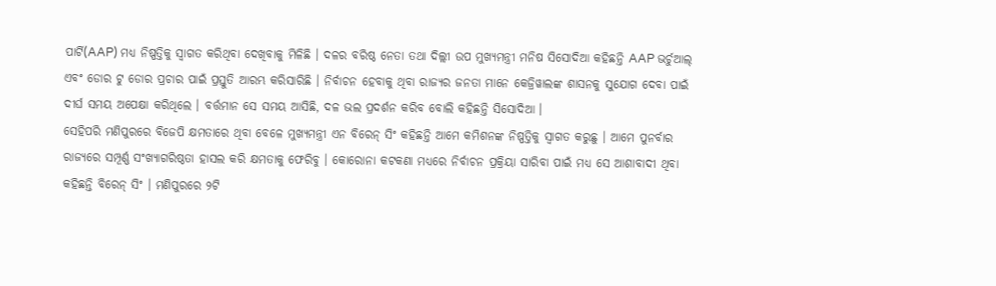ପାର୍ଟି(AAP) ମଧ୍ଯ ନିଷ୍ପତ୍ତିକୁ ସ୍ବାଗତ କରିଥିବା ଦେଖିବାକୁ ମିଳିଛି । ଦଳର ବରିଷ୍ଠ ନେତା ତଥା ଦିଲ୍ଲୀ ଉପ ମୁଖ୍ୟମନ୍ତ୍ରୀ ମନିଷ ସିସୋଦିଆ କହିଛନ୍ତି AAP ଭର୍ଚୁଆଲ୍ ଏବଂ ଡୋର ଟୁ ଡୋର ପ୍ରଚାର ପାଇଁ ପ୍ରସ୍ତୁତି ଆରମ୍ଭ କରିସାରିଛି । ନିର୍ବାଚନ ହେବାକୁ ଥିବା ରାଜ୍ୟର ଜନତା ମାନେ କେଜ୍ରିୱାଲଙ୍କ ଶାସନକୁ ସୁଯୋଗ ଦେବା ପାଇଁ ଦୀର୍ଘ ସମୟ ଅପେକ୍ଷା କରିଥିଲେ । ବର୍ତ୍ତମାନ ସେ ସମୟ ଆସିଛି, ଦଳ ଭଲ ପ୍ରଦର୍ଶନ କରିବ ବୋଲି କହିଛନ୍ତି ସିସୋଦିଆ ।
ସେହିପରି ମଣିପୁରରେ ବିଜେପି କ୍ଷମତାରେ ଥିବା ବେଳେ ମୁଖ୍ୟମନ୍ତ୍ରୀ ଏନ ବିରେନ୍ ସିଂ କହିଛନ୍ତି ଆମେ କମିଶନଙ୍କ ନିଷ୍ପତ୍ତିକୁ ସ୍ବାଗତ କରୁଛୁ । ଆମେ ପୁନର୍ବାର ରାଜ୍ୟରେ ସମ୍ପୂର୍ଣ୍ଣ ସଂଖ୍ୟାଗରିଷ୍ଠତା ହାସଲ କରି କ୍ଷମତାକୁ ଫେରିବୁ । କୋରୋନା କଟକଣା ମଧ୍ୟରେ ନିର୍ବାଚନ ପ୍ରକ୍ରିୟା ସାରିବା ପାଇଁ ମଧ୍ୟ ସେ ଆଶାବାଦୀ ଥିବା କହିଛନ୍ତି ବିରେନ୍ ସିଂ । ମଣିପୁରରେ ୨ଟି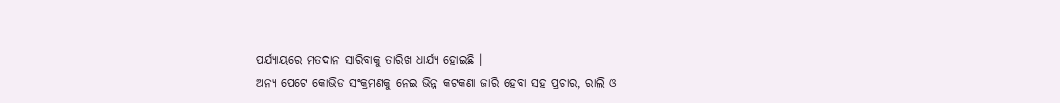ପର୍ଯ୍ୟାୟରେ ମତଦାନ ସାରିବାକୁ ତାରିଖ ଧାର୍ଯ୍ୟ ହୋଇଛି ।
ଅନ୍ୟ ପେଟେ କୋଭିଡ ସଂକ୍ରମଣକୁ ନେଇ ଭିନ୍ନ କଟକଣା ଜାରି ହେବା ସହ ପ୍ରଚାର, ରାଲି ଓ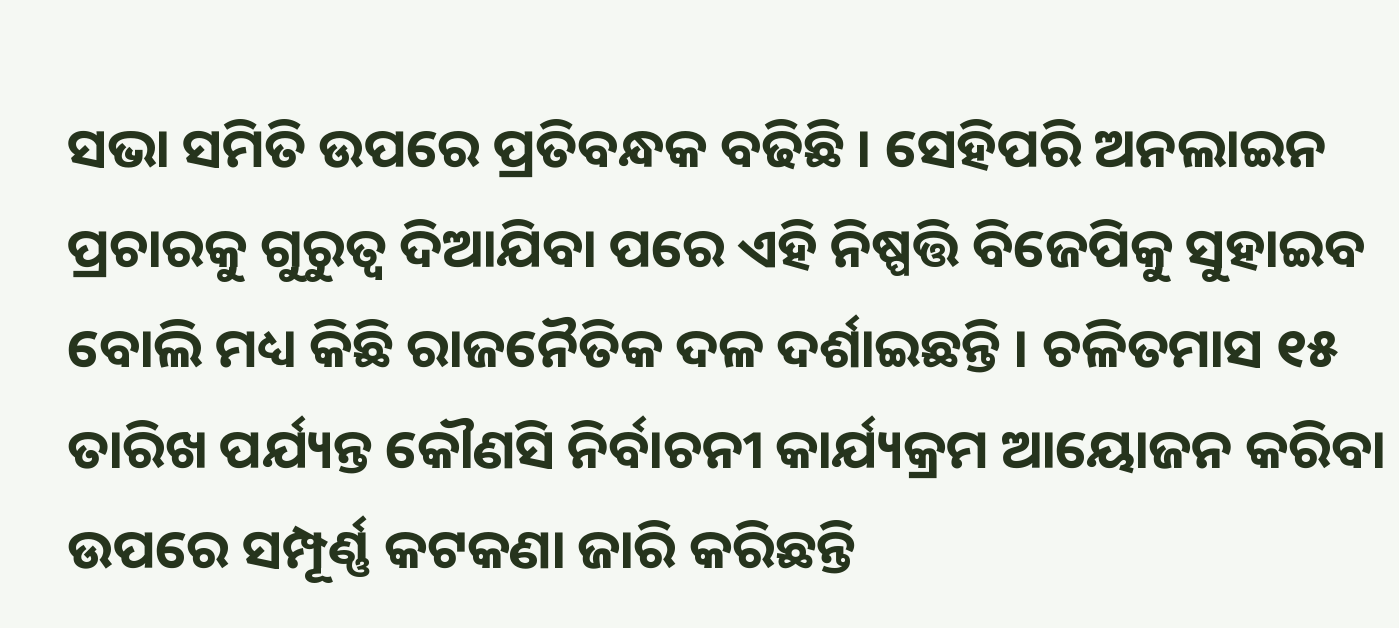ସଭା ସମିତି ଉପରେ ପ୍ରତିବନ୍ଧକ ବଢିଛି । ସେହିପରି ଅନଲାଇନ ପ୍ରଚାରକୁ ଗୁରୁତ୍ବ ଦିଆଯିବା ପରେ ଏହି ନିଷ୍ପତ୍ତି ବିଜେପିକୁ ସୁହାଇବ ବୋଲି ମଧ୍ୟ କିଛି ରାଜନୈତିକ ଦଳ ଦର୍ଶାଇଛନ୍ତି । ଚଳିତମାସ ୧୫ ତାରିଖ ପର୍ଯ୍ୟନ୍ତ କୌଣସି ନିର୍ବାଚନୀ କାର୍ଯ୍ୟକ୍ରମ ଆୟୋଜନ କରିବା ଉପରେ ସମ୍ପୂର୍ଣ୍ଣ କଟକଣା ଜାରି କରିଛନ୍ତି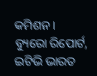କମିଶନ ।
ବ୍ୟୁରୋ ରିପୋର୍ଟ, ଇଟିଭି ଭାରତ